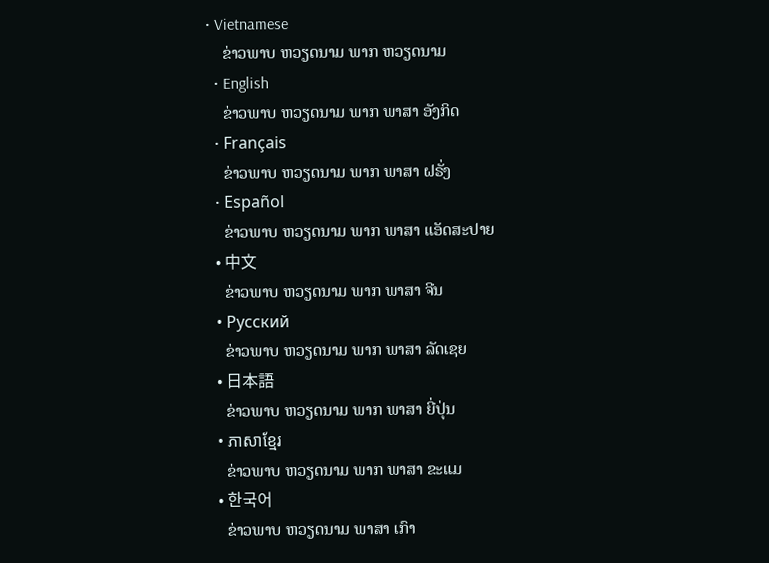• Vietnamese
    ຂ່າວພາບ ຫວຽດນາມ ພາກ ຫວຽດນາມ
  • English
    ຂ່າວພາບ ຫວຽດນາມ ພາກ ພາສາ ອັງກິດ
  • Français
    ຂ່າວພາບ ຫວຽດນາມ ພາກ ພາສາ ຝຣັ່ງ
  • Español
    ຂ່າວພາບ ຫວຽດນາມ ພາກ ພາສາ ແອັດສະປາຍ
  • 中文
    ຂ່າວພາບ ຫວຽດນາມ ພາກ ພາສາ ຈີນ
  • Русский
    ຂ່າວພາບ ຫວຽດນາມ ພາກ ພາສາ ລັດເຊຍ
  • 日本語
    ຂ່າວພາບ ຫວຽດນາມ ພາກ ພາສາ ຍີ່ປຸ່ນ
  • ភាសាខ្មែរ
    ຂ່າວພາບ ຫວຽດນາມ ພາກ ພາສາ ຂະແມ
  • 한국어
    ຂ່າວພາບ ຫວຽດນາມ ພາສາ ເກົາ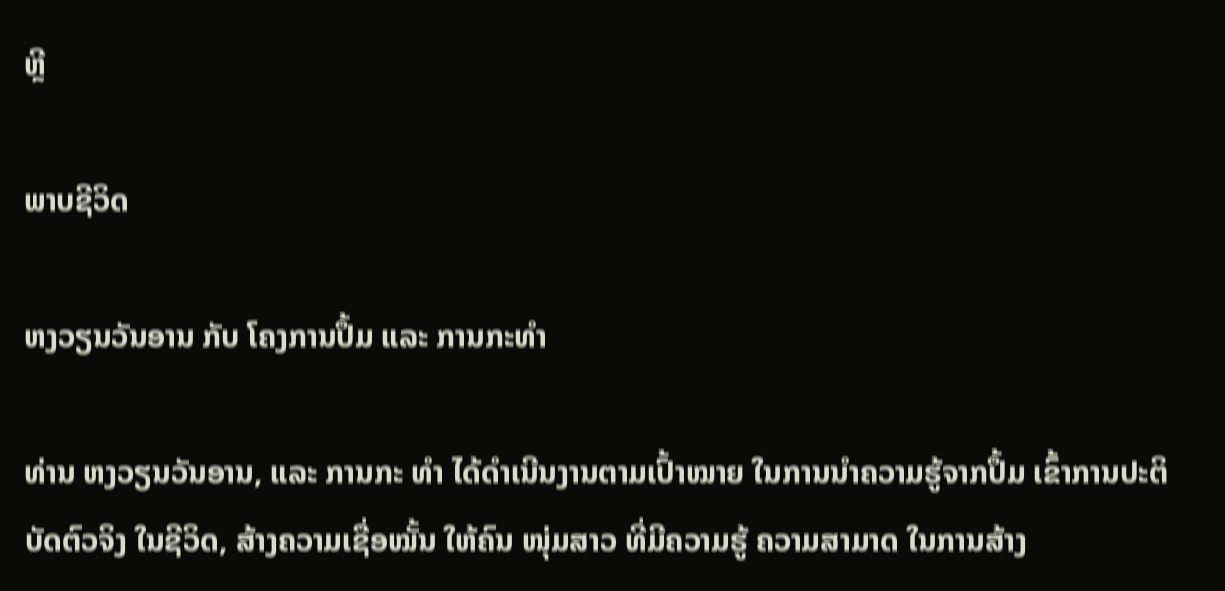ຫຼີ

ພາບຊີວິດ

ຫງວຽນວັນອານ ກັບ ໂຄງການປຶ້ມ ແລະ ການກະທຳ

ທ່ານ ຫງວຽນວັນອານ, ແລະ ການກະ ທຳ ໄດ້ດໍາເນີນງານຕາມເປົ້າໝາຍ ໃນການນຳຄວາມຮູ້ຈາກປຶ້ມ ເຂົ້າການປະຕິບັດຕົວຈິງ ໃນຊີວິດ, ສ້າງຄວາມເຊື່ອໝັ້ນ ໃຫ້ຄົນ ໜຸ່ມສາວ ທີ່ມີຄວາມຮູ້ ຄວາມສາມາດ ໃນການສ້າງ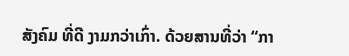ສັງຄົມ ທີ່ດີ ງາມກວ່າເກົ່າ. ດ້ວຍສານທີ່ວ່າ “ກາ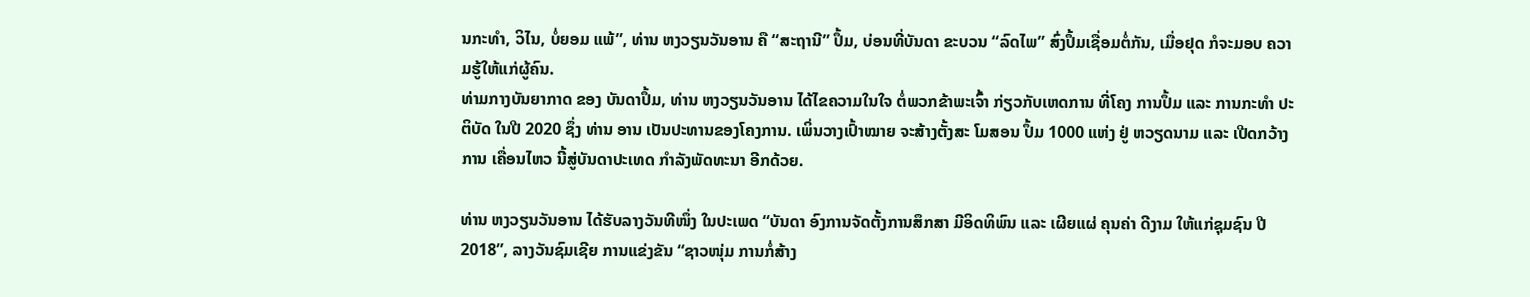ນກະທຳ, ວິໄນ, ບໍ່ຍອມ ແພ້”, ທ່ານ ຫງວຽນວັນອານ ຄື “ສະຖານີ” ປຶ້ມ, ບ່ອນທີ່ບັນດາ ຂະບວນ “ລົດໄພ” ສົ່ງປຶ້ມເຊື່ອມຕໍ່ກັນ, ເມື່ອຢຸດ ກໍຈະມອບ ຄວາມຮູ້ໃຫ້ແກ່ຜູ້ຄົນ.
ທ່າມກາງບັນຍາກາດ ຂອງ ບັນດາປຶ້ມ, ທ່ານ ຫງວຽນວັນອານ ໄດ້ໄຂຄວາມໃນໃຈ ຕໍ່ພວກຂ້າພະເຈົ້າ ກ່ຽວກັບເຫດການ ທີ່ໂຄງ ການປຶ້ມ ແລະ ການກະທຳ ປະຕິບັດ ໃນປີ 2020 ຊຶ່ງ ທ່ານ ອານ ເປັນປະທານຂອງໂຄງການ. ເພິ່ນວາງເປົ້າໝາຍ ຈະສ້າງຕັ້ງສະ ໂມສອນ ປຶ້ມ 1000 ແຫ່ງ ຢູ່ ຫວຽດນາມ ແລະ ເປີດກວ້າງ ການ ເຄື່ອນໄຫວ ນີ້ສູ່ບັນດາປະເທດ ກຳລັງພັດທະນາ ອີກດ້ວຍ.

ທ່ານ ຫງວຽນວັນອານ ໄດ້ຮັບລາງວັນທີໜຶ່ງ ໃນປະເພດ “ບັນດາ ອົງການຈັດຕັ້ງການສຶກສາ ມີອິດທິພົນ ແລະ ເຜີຍແຜ່ ຄຸນຄ່າ ດີງາມ ໃຫ້ແກ່ຊຸມຊົນ ປີ 2018”, ລາງວັນຊົມເຊີຍ ການແຂ່ງຂັນ “ຊາວໜຸ່ມ ການກໍ່ສ້າງ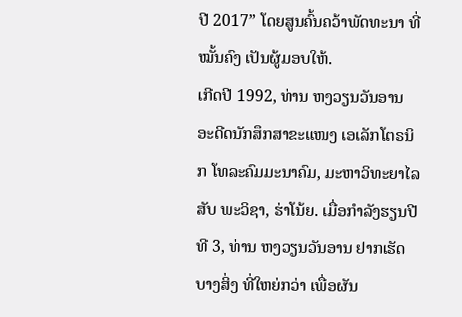ປີ 2017” ໂດຍສູນຄົ້ນຄວ້າພັດທະນາ ທີ່ ໝັ້ນຄົງ ເປັນຜູ້ມອບໃຫ້.
ເກີດປີ 1992, ທ່ານ ຫງວຽນວັນອານ ອະດີດນັກສຶກສາຂະແໜງ ເອເລັກໂຕຣນິກ ໂທລະຄົມມະນາຄົມ, ມະຫາວິທະຍາໄລ ສັບ ພະວິຊາ, ຮ່າໂນ້ຍ. ເມື່ອກຳລັງຮຽນປີທີ 3, ທ່ານ ຫງວຽນວັນອານ ຢາກເຮັດບາງສິ່ງ ທີ່ໃຫຍ່ກວ່າ ເພື່ອຜັນ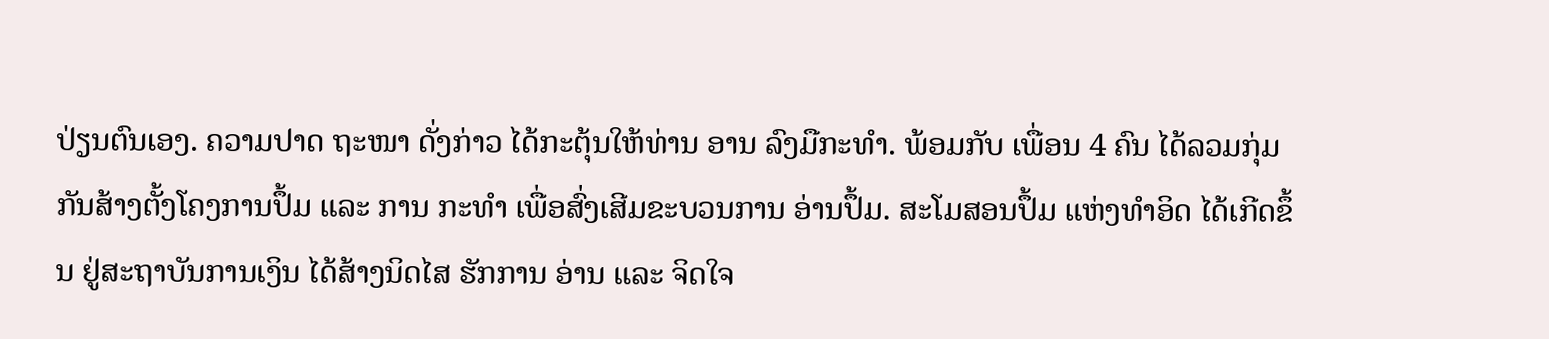ປ່ຽນຕົນເອງ. ຄວາມປາດ ຖະໜາ ດັ່ງກ່າວ ໄດ້ກະຕຸ້ນໃຫ້ທ່ານ ອານ ລົງມືກະທຳ. ພ້ອມກັບ ເພື່ອນ 4 ຄົນ ໄດ້ລວມກຸ່ມກັນສ້າງຕັ້ງໂຄງການປຶ້ມ ແລະ ການ ກະທຳ ເພື່ອສົ່ງເສີມຂະບວນການ ອ່ານປຶ້ມ. ສະໂມສອນປຶ້ມ ແຫ່ງທຳອິດ ໄດ້ເກີດຂຶ້ນ ຢູ່ສະຖາບັນການເງິນ ໄດ້ສ້າງນິດໄສ ຮັກການ ອ່ານ ແລະ ຈິດໃຈ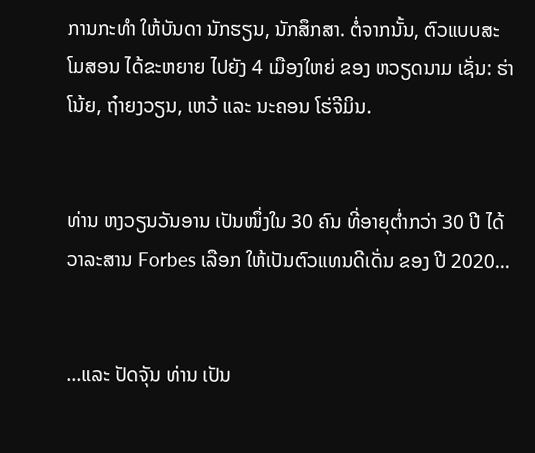ການກະທຳ ໃຫ້ບັນດາ ນັກຮຽນ, ນັກສຶກສາ. ຕໍ່ຈາກນັ້ນ, ຕົວແບບສະໂມສອນ ໄດ້ຂະຫຍາຍ ໄປຍັງ 4 ເມືອງໃຫຍ່ ຂອງ ຫວຽດນາມ ເຊັ່ນ: ຮ່າໂນ້ຍ, ຖ໋າຍງວຽນ, ເຫວ້ ແລະ ນະຄອນ ໂຮ່ຈີມິນ.


ທ່ານ ຫງວຽນວັນອານ ເປັນໜຶ່ງໃນ 30 ຄົນ ທີ່ອາຍຸຕໍ່າກວ່າ 30 ປີ ໄດ້ວາລະສານ Forbes ເລືອກ ໃຫ້ເປັນຕົວແທນດີເດັ່ນ ຂອງ ປີ 2020...


...ແລະ ປັດຈຸັນ ທ່ານ ເປັນ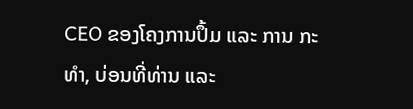CEO ຂອງໂຄງການປຶ້ມ ແລະ ການ ກະທໍາ, ບ່ອນທີ່ທ່ານ ແລະ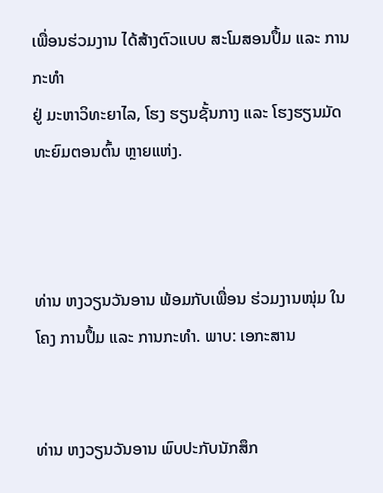ເພື່ອນຮ່ວມງານ ໄດ້ສ້າງຕົວແບບ ສະໂມສອນປຶ້ມ ແລະ ການກະທຳ
ຢູ່ ມະຫາວິທະຍາໄລ, ໂຮງ ຮຽນຊັ້ນກາງ ແລະ ໂຮງຮຽນມັດທະຍົມຕອນຕົ້ນ ຫຼາຍແຫ່ງ.



ທ່ານ ຫງວຽນວັນອານ ພ້ອມກັບເພື່ອນ ຮ່ວມງານໜຸ່ມ ໃນໂຄງ ການປຶ້ມ ແລະ ການກະທຳ. ພາບ: ເອກະສານ


ທ່ານ ຫງວຽນວັນອານ ພົບປະກັບນັກສຶກ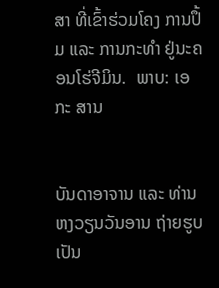ສາ ທີ່ເຂົ້າຮ່ວມໂຄງ ການປຶ້ມ ແລະ ການກະທຳ ຢູ່ນະຄອນໂຮ່ຈີມິນ.  ພາບ: ເອກະ ສານ


ບັນດາອາຈານ ແລະ ທ່ານ ຫງວຽນວັນອານ ຖ່າຍຮູບເປັນ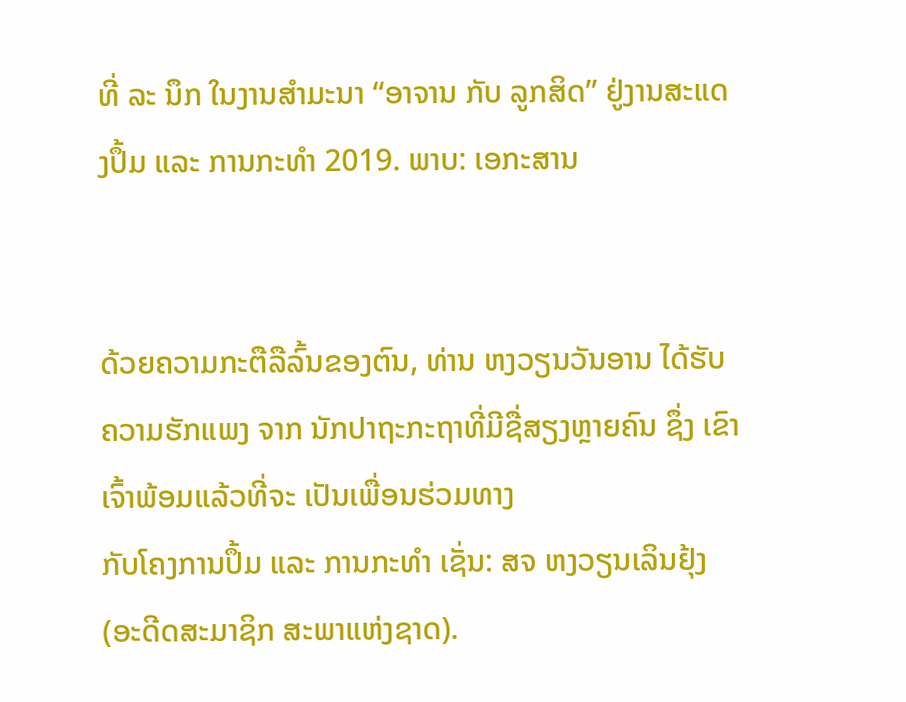ທີ່ ລະ ນຶກ ໃນງານສຳມະນາ “ອາຈານ ກັບ ລູກສິດ” ຢູ່ງານສະແດງປຶ້ມ ແລະ ການກະທຳ 2019. ພາບ: ເອກະສານ


ດ້ວຍຄວາມກະຕືລືລົ້ນຂອງຕົນ, ທ່ານ ຫງວຽນວັນອານ ໄດ້ຮັບ ຄວາມຮັກແພງ ຈາກ ນັກປາຖະກະຖາທີ່ມີຊື່ສຽງຫຼາຍຄົນ ຊຶ່ງ ເຂົາເຈົ້າພ້ອມແລ້ວທີ່ຈະ ເປັນເພື່ອນຮ່ວມທາງ
ກັບໂຄງການປຶ້ມ ແລະ ການກະທຳ ເຊັ່ນ: ສຈ ຫງວຽນເລິນຢຸ້ງ (ອະດີດສະມາຊິກ ສະພາແຫ່ງຊາດ).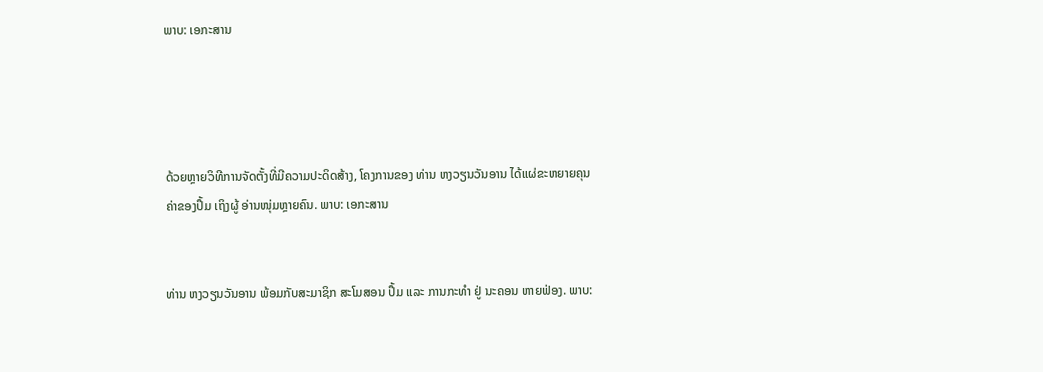ພາບ: ເອກະສານ




ດ້ວຍຫຼາຍວິທີການຈັດຕັ້ງທີ່ມີຄວາມປະດິດສ້າງ, ໂຄງການຂອງ ທ່ານ ຫງວຽນວັນອານ ໄດ້ແຜ່ຂະຫຍາຍຄຸນຄ່າຂອງປຶ້ມ ເຖິງຜູ້ ອ່ານໜຸ່ມຫຼາຍຄົນ. ພາບ: ເອກະສານ


ທ່ານ ຫງວຽນວັນອານ ພ້ອມກັບສະມາຊິກ ສະໂມສອນ ປຶ້ມ ແລະ ການກະທຳ ຢູ່ ນະຄອນ ຫາຍຟ່ອງ. ພາບ: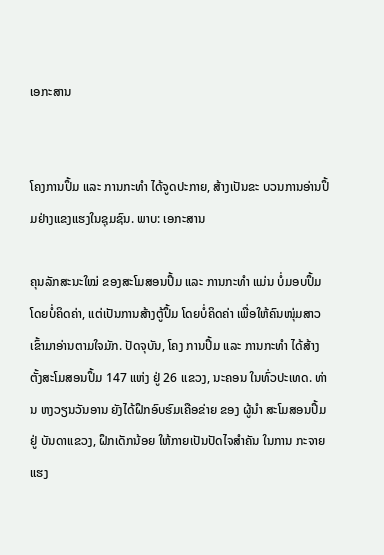ເອກະສານ


ໂຄງການປຶ້ມ ແລະ ການກະທຳ ໄດ້ຈູດປະກາຍ, ສ້າງເປັນຂະ ບວນການອ່ານປຶ້ມຢ່າງແຂງແຮງໃນຊຸມຊົນ. ພາບ: ເອກະສານ

ຄຸນລັກສະນະໃໝ່ ຂອງສະໂມສອນປຶ້ມ ແລະ ການກະທຳ ແມ່ນ ບໍ່ມອບປຶ້ມ ໂດຍບໍ່ຄິດຄ່າ, ແຕ່ເປັນການສ້າງຕູ້ປຶ້ມ ໂດຍບໍ່ຄິດຄ່າ ເພື່ອໃຫ້ຄົນໜຸ່ມສາວ ເຂົ້າມາອ່ານຕາມໃຈມັກ. ປັດຈຸບັນ, ໂຄງ ການປຶ້ມ ແລະ ການກະທຳ ໄດ້ສ້າງຕັ້ງສະໂມສອນປຶ້ມ 147 ແຫ່ງ ຢູ່ 26 ແຂວງ, ນະຄອນ ໃນທົ່ວປະເທດ. ທ່ານ ຫງວຽນວັນອານ ຍັງໄດ້ຝຶກອົບຮົມເຄືອຂ່າຍ ຂອງ ຜູ້ນໍາ ສະໂມສອນປຶ້ມ ຢູ່ ບັນດາແຂວງ, ຝຶກເດັກນ້ອຍ ໃຫ້ກາຍເປັນປັດໄຈສໍາຄັນ ໃນການ ກະຈາຍ ແຮງ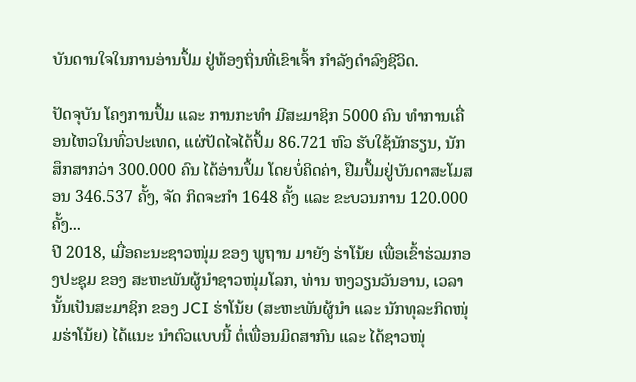ບັນດານໃຈໃນການອ່ານປຶ້ມ ຢູ່ທ້ອງຖິ່ນທີ່ເຂົາເຈົ້າ ກຳລັງດໍາລົງຊີວິດ.

ປັດຈຸບັນ ໂຄງການປຶ້ມ ແລະ ການກະທຳ ມີສະມາຊິກ 5000 ຄົນ ທຳການເຄື່ອນໄຫວໃນທົ່ວປະເທດ, ແຜ່ປັດໄຈໄດ້ປຶ້ມ 86.721 ຫົວ ຮັບໃຊ້ນັກຮຽນ, ນັກສຶກສາກວ່າ 300.000 ຄົນ ໄດ້ອ່ານປຶ້ມ ໂດຍບໍ່ຄິດຄ່າ, ຢືມປຶ້ມຢູ່ບັນດາສະໂມສອນ 346.537 ຄັ້ງ, ຈັດ ກິດຈະກໍາ 1648 ຄັ້ງ ແລະ ຂະບວນການ 120.000 ຄັ້ງ...
ປີ 2018, ເມື່ອຄະນະຊາວໜຸ່ມ ຂອງ ພູຖານ ມາຍັງ ຮ່າໂນ້ຍ ເພື່ອເຂົ້າຮ່ວມກອງປະຊຸມ ຂອງ ສະຫະພັນຜູ້ນຳຊາວໜຸ່ມໂລກ, ທ່ານ ຫງວຽນວັນອານ, ເວລານັ້ນເປັນສະມາຊິກ ຂອງ JCI ຮ່າໂນ້ຍ (ສະຫະພັນຜູ້ນຳ ແລະ ນັກທຸລະກິດໜຸ່ມຮ່າໂນ້ຍ) ໄດ້ແນະ ນຳຕົວແບບນີ້ ຕໍ່ເພື່ອນມິດສາກົນ ແລະ ໄດ້ຊາວໜຸ່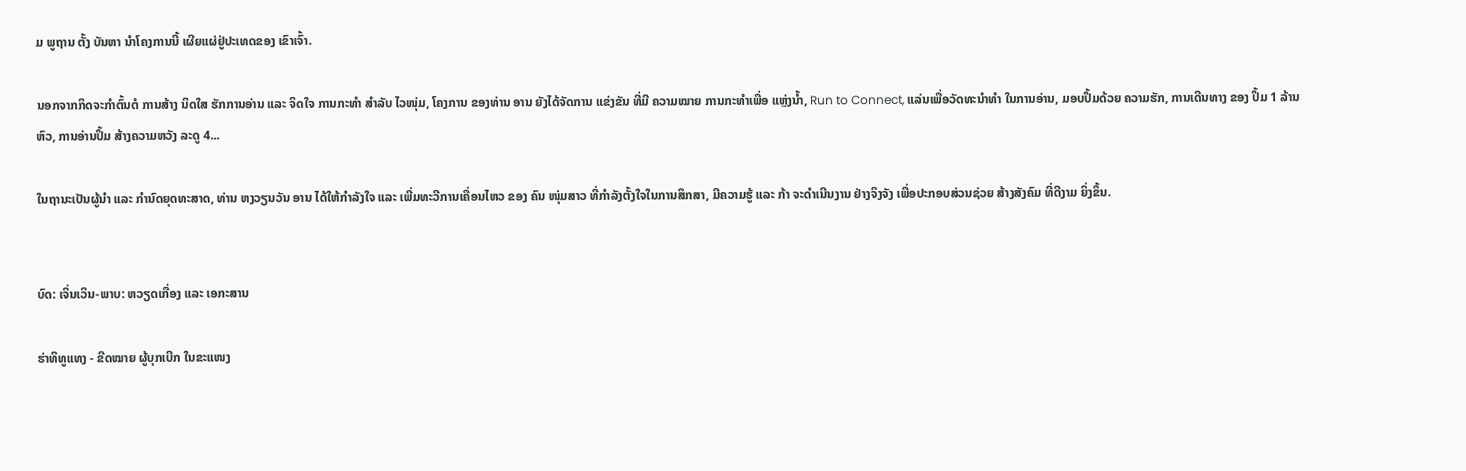ມ ພູຖານ ຕັ້ງ ບັນຫາ ນຳໂຄງການນີ້ ເຜີຍແຜ່ຢູ່ປະເທດຂອງ ເຂົາເຈົ້າ.

ນອກຈາກກິດຈະກໍາຕົ້ນຕໍ ການສ້າງ ນິດໃສ ຮັກການອ່ານ ແລະ ຈິດໃຈ ການກະທຳ ສຳລັບ ໄວໜຸ່ມ, ໂຄງການ ຂອງທ່ານ ອານ ຍັງໄດ້ຈັດການ ແຂ່ງຂັນ ທີ່ມີ ຄວາມໝາຍ ການກະທຳເພື່ອ ແຫຼ່ງນ້ຳ, Run to Connect, ແລ່ນເພື່ອວັດທະນຳທຳ ໃນການອ່ານ, ມອບປຶ້ມດ້ວຍ ຄວາມຮັກ, ການເດີນທາງ ຂອງ ປຶ້ມ 1 ລ້ານຫົວ, ການອ່ານປຶ້ມ ສ້າງຄວາມຫວັງ ລະດູ 4...

ໃນຖານະເປັນຜູ້ນຳ ແລະ ກຳນົດຍຸດທະສາດ, ທ່ານ ຫງວຽນວັນ ອານ ໄດ້ໃຫ້ກຳລັງໃຈ ແລະ ເພີ່ມທະວີການເຄື່ອນໄຫວ ຂອງ ຄົນ ໜຸ່ມສາວ ທີ່ກໍາລັງຕັ້ງໃຈໃນການສຶກສາ, ມີຄວາມຮູ້ ແລະ ກ້າ ຈະດໍາເນີນງານ ຢ່າງຈິງຈັງ ເພື່ອປະກອບສ່ວນຊ່ວຍ ສ້າງສັງຄົມ ທີ່ດີງາມ ຍິ່ງຂຶ້ນ.


ບົດ: ເຈິ່ນເວິນ-ພາບ: ຫວຽດເກື່ອງ ແລະ ເອກະສານ

ຮ່າທິທູແທງ - ຂີດໝາຍ ຜູ້ບຸກເບີກ ໃນຂະແໜງ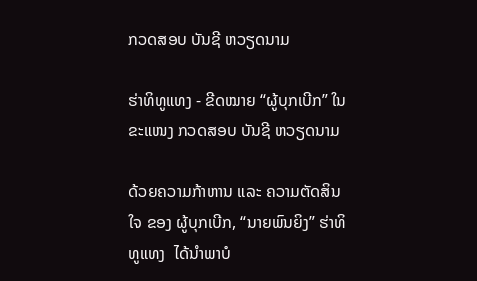ກວດສອບ ບັນຊີ ຫວຽດນາມ

ຮ່າທິທູແທງ - ຂີດໝາຍ “ຜູ້ບຸກເບີກ” ໃນຂະແໜງ ກວດສອບ ບັນຊີ ຫວຽດນາມ

ດ້ວຍຄວາມກ້າຫານ ແລະ ຄວາມຕັດສິນໃຈ ຂອງ ຜູ້ບຸກເບີກ, “ນາຍພົນຍິງ” ຮ່າທິທູແທງ  ໄດ້ນຳພາບໍ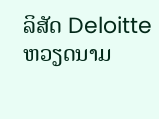ລິສັດ Deloitte ຫວຽດນາມ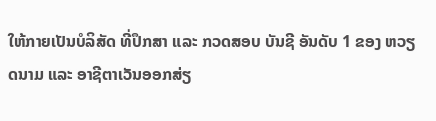ໃຫ້ກາຍເປັນບໍລິສັດ ທີ່ປຶກສາ ແລະ ກວດສອບ ບັນຊີ ອັນດັບ 1 ຂອງ ຫວຽດນາມ ແລະ ອາຊີຕາເວັນອອກສ່ຽ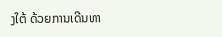ງໃຕ້ ດ້ວຍການເດີນທາ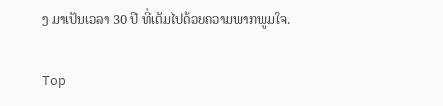ງ ມາເປັນເວລາ 30 ປີ ທີ່ເຕັມໄປດ້ວຍຄວາມພາກພູມໃຈ.

Top